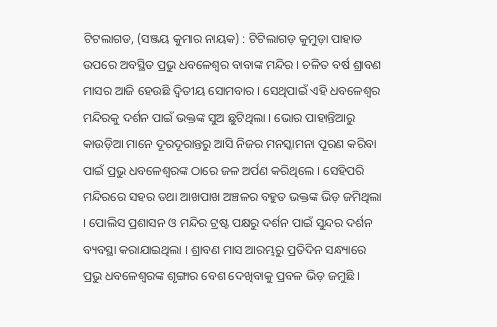ଟିଟଲାଗଡ, (ସଞ୍ଜୟ କୁମାର ନାୟକ) : ଟିଟିଲାଗଡ଼ କୁମୁଡ଼ା ପାହାଡ ଉପରେ ଅବସ୍ଥିତ ପ୍ରଭୁ ଧବଳେଶ୍ୱର ବାବାଙ୍କ ମନ୍ଦିର । ଚଳିତ ବର୍ଷ ଶ୍ରାବଣ ମାସର ଆଜି ହେଉଛି ଦ୍ଵିତୀୟ ସୋମବାର । ସେଥିପାଇଁ ଏହି ଧବଳେଶ୍ଵର ମନ୍ଦିରକୁ ଦର୍ଶନ ପାଇଁ ଭକ୍ତଙ୍କ ସୁଅ ଛୁଟିଥିଲା । ଭୋର ପାହାନ୍ତିଆରୁ କାଉଡ଼ିଆ ମାନେ ଦୂରଦୂରାନ୍ତରୁ ଆସି ନିଜର ମନସ୍କାମନା ପୂରଣ କରିବା ପାଇଁ ପ୍ରଭୁ ଧବଳେଶ୍ଵରଙ୍କ ଠାରେ ଜଳ ଅର୍ପଣ କରିଥିଲେ । ସେହିପରି ମନ୍ଦିରରେ ସହର ତଥା ଆଖପାଖ ଅଞ୍ଚଳର ବହୁତ ଭକ୍ତଙ୍କ ଭିଡ଼ ଜମିଥିଲା । ପୋଲିସ ପ୍ରଶାସନ ଓ ମନ୍ଦିର ଟ୍ରଷ୍ଟ ପକ୍ଷରୁ ଦର୍ଶନ ପାଇଁ ସୁନ୍ଦର ଦର୍ଶନ ବ୍ୟବସ୍ଥା କରାଯାଇଥିଲା । ଶ୍ରାବଣ ମାସ ଆରମ୍ଭରୁ ପ୍ରତିଦିନ ସନ୍ଧ୍ୟାରେ ପ୍ରଭୁ ଧବଳେଶ୍ୱରଙ୍କ ଶୃଙ୍ଗାର ବେଶ ଦେଖିବାକୁ ପ୍ରବଳ ଭିଡ଼ ଜମୁଛି ।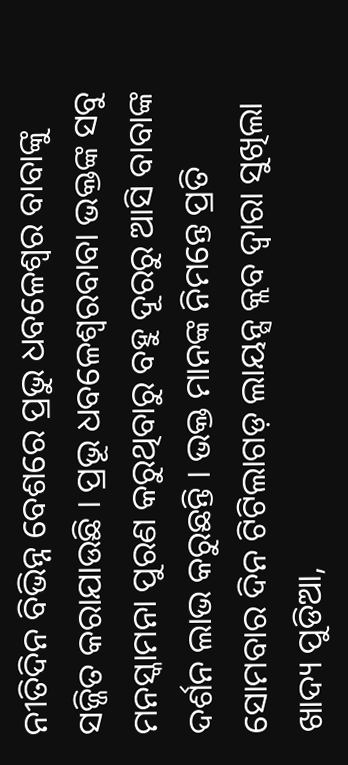ନୀତିଦିନ ବିଭିନ୍ନ ବେଶରେ ପ୍ରଭୁ ଧବଳେଶ୍ଵର ବାବାଙ୍କୁ ସଜ୍ଜିତ କରାଯାଉଛି । ପ୍ରଭୂ ଧବଳେଶ୍ଵରବାବା ଭକ୍ତଙ୍କ ସବୁ ମନସ୍କାମନା ପୁରଣ କରୁଥିବାରୁ ବହୁ ଦୂରରୁ ଆସି ବାବାଙ୍କ ଦର୍ଶନ ଲାଭ କରୁଛନ୍ତି । ଭକ୍ତ ମାନଙ୍କ ନିମନ୍ତେ ପ୍ରତି ସୋମବାର ଦିନ ଟିଟିଲାଗଡ଼ ଲାୟନ୍ସ କ୍ଲବ ଦ୍ଵାରା ସୁଖିଲା ଖାଦ୍ୟ ପୁଡିଆ,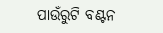ପାଉଁରୁଟି ବଣ୍ଟନ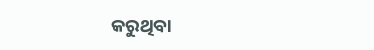କରୁଥିବା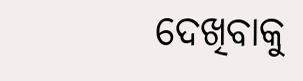ଦେଖିବାକୁ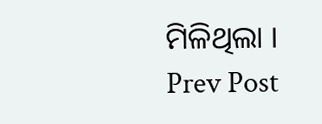ମିଳିଥିଲା ।
Prev Post